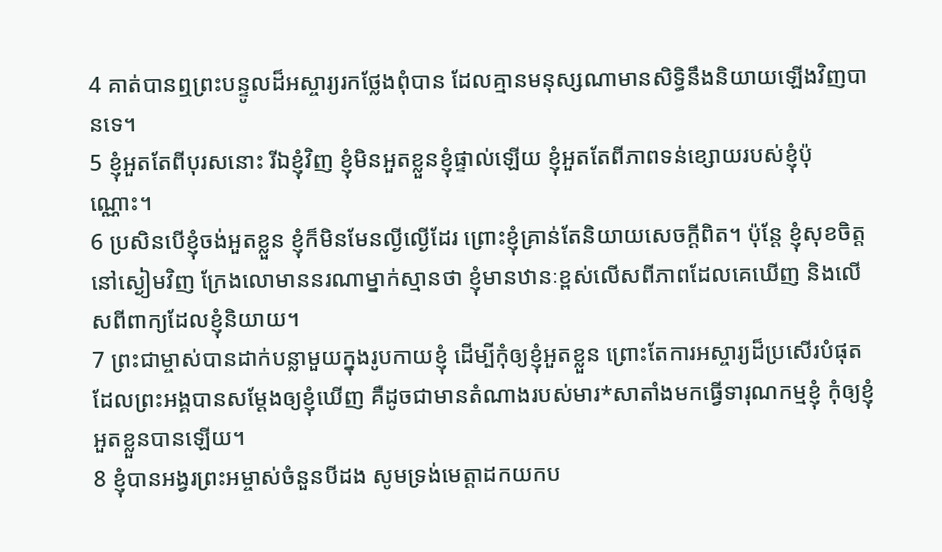4 គាត់បានឮព្រះបន្ទូលដ៏អស្ចារ្យរកថ្លែងពុំបាន ដែលគ្មានមនុស្សណាមានសិទ្ធិនឹងនិយាយឡើងវិញបានទេ។
5 ខ្ញុំអួតតែពីបុរសនោះ រីឯខ្ញុំវិញ ខ្ញុំមិនអួតខ្លួនខ្ញុំផ្ទាល់ឡើយ ខ្ញុំអួតតែពីភាពទន់ខ្សោយរបស់ខ្ញុំប៉ុណ្ណោះ។
6 ប្រសិនបើខ្ញុំចង់អួតខ្លួន ខ្ញុំក៏មិនមែនល្ងីល្ងើដែរ ព្រោះខ្ញុំគ្រាន់តែនិយាយសេចក្ដីពិត។ ប៉ុន្តែ ខ្ញុំសុខចិត្តនៅស្ងៀមវិញ ក្រែងលោមាននរណាម្នាក់ស្មានថា ខ្ញុំមានឋានៈខ្ពស់លើសពីភាពដែលគេឃើញ និងលើសពីពាក្យដែលខ្ញុំនិយាយ។
7 ព្រះជាម្ចាស់បានដាក់បន្លាមួយក្នុងរូបកាយខ្ញុំ ដើម្បីកុំឲ្យខ្ញុំអួតខ្លួន ព្រោះតែការអស្ចារ្យដ៏ប្រសើរបំផុតដែលព្រះអង្គបានសម្តែងឲ្យខ្ញុំឃើញ គឺដូចជាមានតំណាងរបស់មារ*សាតាំងមកធ្វើទារុណកម្មខ្ញុំ កុំឲ្យខ្ញុំអួតខ្លួនបានឡើយ។
8 ខ្ញុំបានអង្វរព្រះអម្ចាស់ចំនួនបីដង សូមទ្រង់មេត្តាដកយកប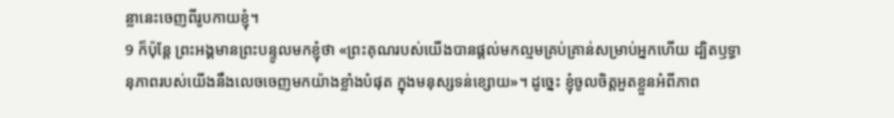ន្លានេះចេញពីរូបកាយខ្ញុំ។
9 ក៏ប៉ុន្តែ ព្រះអង្គមានព្រះបន្ទូលមកខ្ញុំថា «ព្រះគុណរបស់យើងបានផ្ដល់មកល្មមគ្រប់គ្រាន់សម្រាប់អ្នកហើយ ដ្បិតឫទ្ធានុភាពរបស់យើងនឹងលេចចេញមកយ៉ាងខ្លាំងបំផុត ក្នុងមនុស្សទន់ខ្សោយ»។ ដូច្នេះ ខ្ញុំចូលចិត្តអួតខ្លួនអំពីភាព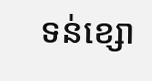ទន់ខ្សោ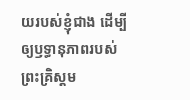យរបស់ខ្ញុំជាង ដើម្បីឲ្យឫទ្ធានុភាពរបស់ព្រះគ្រិស្ដម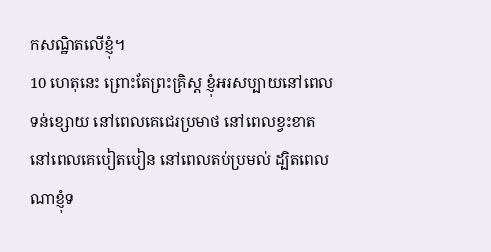កសណ្ឋិតលើខ្ញុំ។
10 ហេតុនេះ ព្រោះតែព្រះគ្រិស្ដ ខ្ញុំអរសប្បាយនៅពេលទន់ខ្សោយ នៅពេលគេជេរប្រមាថ នៅពេលខ្វះខាត នៅពេលគេបៀតបៀន នៅពេលតប់ប្រមល់ ដ្បិតពេលណាខ្ញុំទ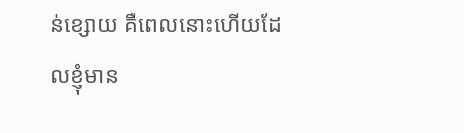ន់ខ្សោយ គឺពេលនោះហើយដែលខ្ញុំមាន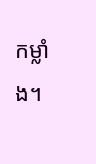កម្លាំង។